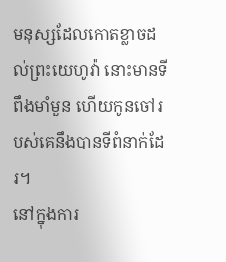មនុស្សដែលកោតខ្លាចដល់ព្រះយេហូវ៉ា នោះមានទីពឹងមាំមួន ហើយកូនចៅរបស់គេនឹងបានទីពំនាក់ដែរ។
នៅក្នុងការ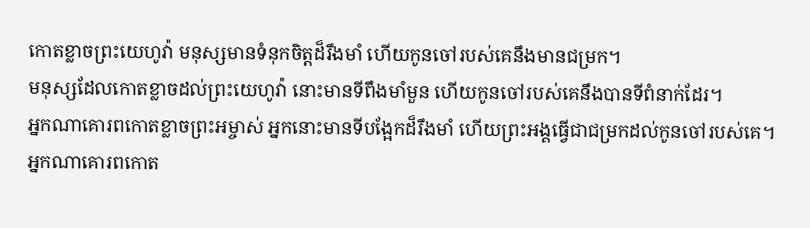កោតខ្លាចព្រះយេហូវ៉ា មនុស្សមានទំនុកចិត្តដ៏រឹងមាំ ហើយកូនចៅរបស់គេនឹងមានជម្រក។
មនុស្សដែលកោតខ្លាចដល់ព្រះយេហូវ៉ា នោះមានទីពឹងមាំមួន ហើយកូនចៅរបស់គេនឹងបានទីពំនាក់ដែរ។
អ្នកណាគោរពកោតខ្លាចព្រះអម្ចាស់ អ្នកនោះមានទីបង្អែកដ៏រឹងមាំ ហើយព្រះអង្គធ្វើជាជម្រកដល់កូនចៅរបស់គេ។
អ្នកណាគោរពកោត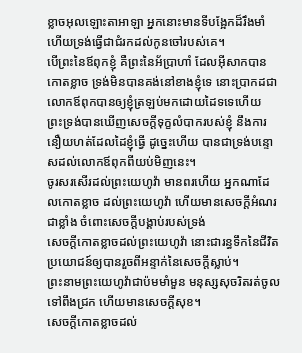ខ្លាចអុលឡោះតាអាឡា អ្នកនោះមានទីបង្អែកដ៏រឹងមាំ ហើយទ្រង់ធ្វើជាជំរកដល់កូនចៅរបស់គេ។
បើព្រះនៃឪពុកខ្ញុំ គឺព្រះនៃអ័ប្រាហាំ ដែលអ៊ីសាកបានកោតខ្លាច ទ្រង់មិនបានគង់នៅខាងខ្ញុំទេ នោះប្រាកដជាលោកឪពុកបានឲ្យខ្ញុំត្រឡប់មកដោយដៃទទេហើយ ព្រះទ្រង់បានឃើញសេចក្ដីទុក្ខលំបាករបស់ខ្ញុំ នឹងការនឿយហត់ដែលដៃខ្ញុំធ្វើ ដូច្នេះហើយ បានជាទ្រង់បន្ទោសដល់លោកឪពុកពីយប់មិញនេះ។
ចូរសរសើរដល់ព្រះយេហូវ៉ា មានពរហើយ អ្នកណាដែលកោតខ្លាច ដល់ព្រះយេហូវ៉ា ហើយមានសេចក្ដីអំណរជាខ្លាំង ចំពោះសេចក្ដីបង្គាប់របស់ទ្រង់
សេចក្ដីកោតខ្លាចដល់ព្រះយេហូវ៉ា នោះជារន្ធទឹកនៃជីវិត ប្រយោជន៍ឲ្យបានរួចពីអន្ទាក់នៃសេចក្ដីស្លាប់។
ព្រះនាមព្រះយេហូវ៉ាជាប៉មមាំមួន មនុស្សសុចរិតរត់ចូលទៅពឹងជ្រក ហើយមានសេចក្ដីសុខ។
សេចក្ដីកោតខ្លាចដល់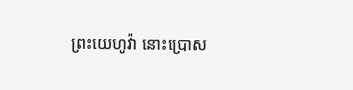ព្រះយេហូវ៉ា នោះប្រោស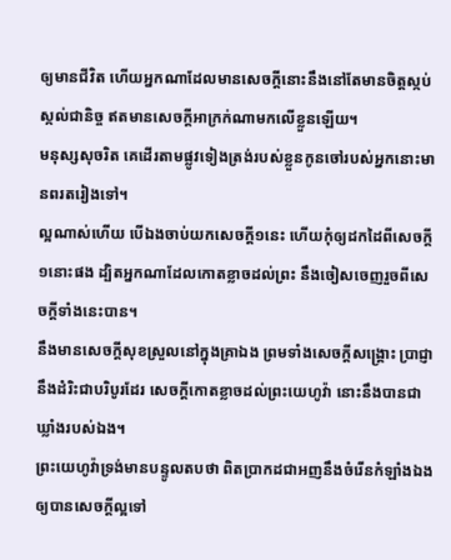ឲ្យមានជីវិត ហើយអ្នកណាដែលមានសេចក្ដីនោះនឹងនៅតែមានចិត្តស្កប់ស្កល់ជានិច្ច ឥតមានសេចក្ដីអាក្រក់ណាមកលើខ្លួនឡើយ។
មនុស្សសុចរិត គេដើរតាមផ្លូវទៀងត្រង់របស់ខ្លួនកូនចៅរបស់អ្នកនោះមានពរតរៀងទៅ។
ល្អណាស់ហើយ បើឯងចាប់យកសេចក្ដី១នេះ ហើយកុំឲ្យដកដៃពីសេចក្ដី១នោះផង ដ្បិតអ្នកណាដែលកោតខ្លាចដល់ព្រះ នឹងចៀសចេញរួចពីសេចក្ដីទាំងនេះបាន។
នឹងមានសេចក្ដីសុខស្រួលនៅក្នុងគ្រាឯង ព្រមទាំងសេចក្ដីសង្គ្រោះ ប្រាជ្ញា នឹងដំរិះជាបរិបូរដែរ សេចក្ដីកោតខ្លាចដល់ព្រះយេហូវ៉ា នោះនឹងបានជាឃ្លាំងរបស់ឯង។
ព្រះយេហូវ៉ាទ្រង់មានបន្ទូលតបថា ពិតប្រាកដជាអញនឹងចំរើនកំឡាំងឯង ឲ្យបានសេចក្ដីល្អទៅ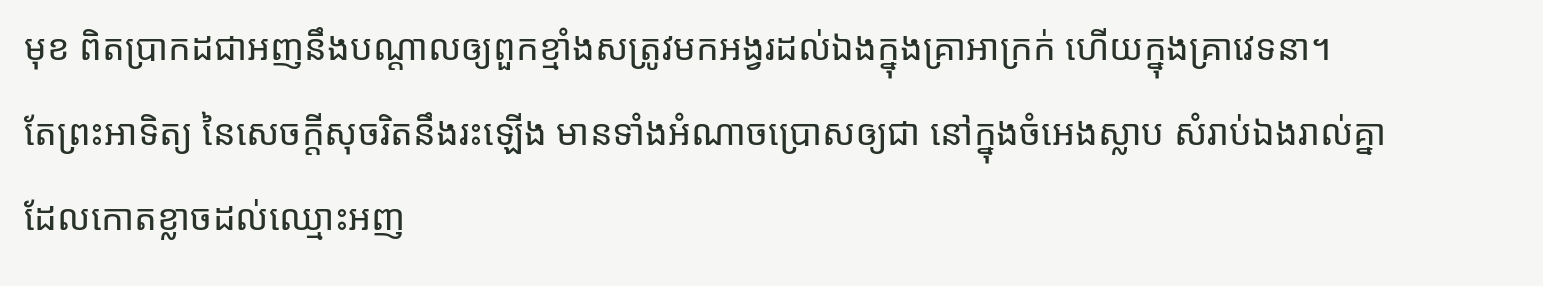មុខ ពិតប្រាកដជាអញនឹងបណ្តាលឲ្យពួកខ្មាំងសត្រូវមកអង្វរដល់ឯងក្នុងគ្រាអាក្រក់ ហើយក្នុងគ្រាវេទនា។
តែព្រះអាទិត្យ នៃសេចក្ដីសុចរិតនឹងរះឡើង មានទាំងអំណាចប្រោសឲ្យជា នៅក្នុងចំអេងស្លាប សំរាប់ឯងរាល់គ្នាដែលកោតខ្លាចដល់ឈ្មោះអញ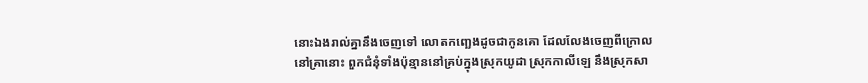នោះឯងរាល់គ្នានឹងចេញទៅ លោតកញ្ឆេងដូចជាកូនគោ ដែលលែងចេញពីក្រោល
នៅគ្រានោះ ពួកជំនុំទាំងប៉ុន្មាននៅគ្រប់ក្នុងស្រុកយូដា ស្រុកកាលីឡេ នឹងស្រុកសា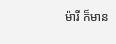ម៉ារី ក៏មាន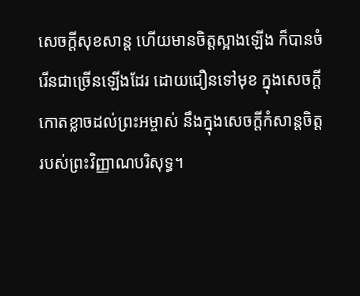សេចក្ដីសុខសាន្ត ហើយមានចិត្តស្អាងឡើង ក៏បានចំរើនជាច្រើនឡើងដែរ ដោយជឿនទៅមុខ ក្នុងសេចក្ដីកោតខ្លាចដល់ព្រះអម្ចាស់ នឹងក្នុងសេចក្ដីកំសាន្តចិត្តរបស់ព្រះវិញ្ញាណបរិសុទ្ធ។